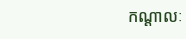កណ្ដាលៈ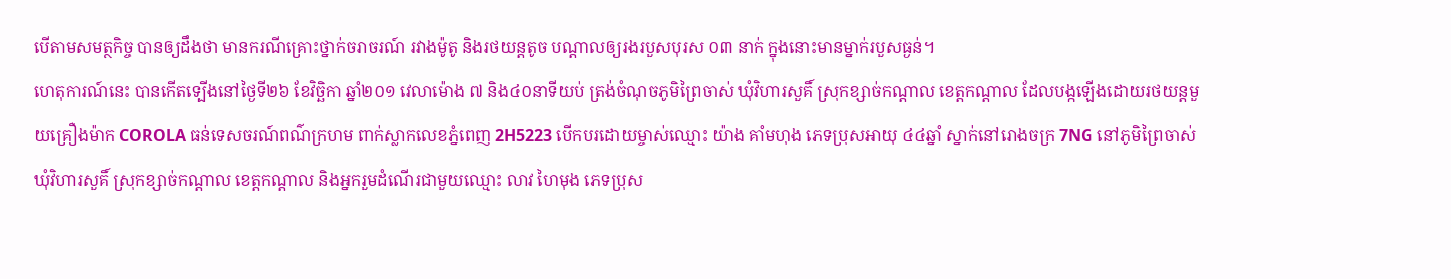បើតាមសមត្ថកិច្ច បានឲ្យដឹងថា មានករណីគ្រោះថ្នាក់ចរាចរណ៍ រវាងម៉ូតូ និងរថយន្តតូច បណ្ដាលឲ្យរងរបួសបុរស ០៣ នាក់ ក្នុងនោះមានម្នាក់របួសធ្ងន់។
ហេតុការណ៍នេះ បានកើតទ្បើងនៅថ្ងៃទី២៦ ខែវិច្ឆិកា ឆ្នាំ២០១ វេលាម៉ោង ៧ និង៤០នាទីយប់ ត្រង់ចំណុចភូមិព្រៃចាស់ ឃុំវិហារសួគិ៍ ស្រុកខ្សាច់កណ្តាល ខេត្តកណ្តាល ដែលបង្កឡើងដោយរថយន្តមួយគ្រឿងម៉ាក COROLA ធន់ទេសចរណ៍ពណ៌ក្រហម ពាក់ស្លាកលេខភ្នំពេញ 2H5223 បើកបរដោយម្ចាស់ឈ្មោះ យ៉ាង គាំមហុង ភេទប្រុសអាយុ ៤៤ឆ្នាំ ស្នាក់នៅរោងចក្រ 7NG នៅភូមិព្រៃចាស់ ឃុំវិហារសួគិ៍ ស្រុកខ្សាច់កណ្តាល ខេត្តកណ្តាល និងអ្នករួមដំណើរជាមួយឈ្មោះ លាវ ហៃមុង ភេទប្រុស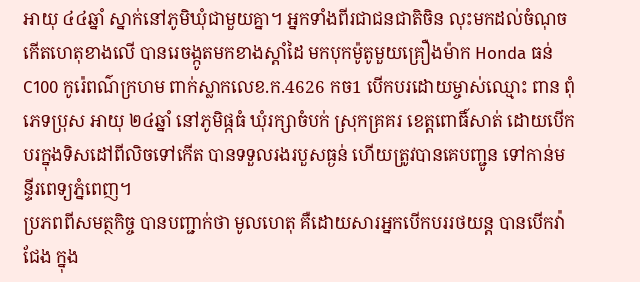អាយុ ៤៤ឆ្នាំ ស្នាក់នៅភូមិឃុំជាមួយគ្នា។ អ្នកទាំងពីរជាជនជាតិចិន លុះមកដល់ចំណុចកើតហេតុខាងលើ បានរេចង្កូតមកខាងស្តាំដៃ មកបុកម៉ូតូមួយគ្រឿងម៉ាក Honda ធន់ C100 កូរ៉េពណ៌ក្រហម ពាក់ស្លាកលេខ.ក.4626 កច1 បើកបរដោយម្ចាស់ឈ្មោះ ពាន ពុំ ភេទប្រុស អាយុ ២៤ឆ្នាំ នៅភូមិផ្កធំ ឃុំរក្សាចំបក់ ស្រុកគ្រគរ ខេត្តពោធិ៍សាត់ ដោយបើកបរក្នុងទិសដៅពីលិចទៅកើត បានទទួលរងរបួសធ្ងន់ ហើយត្រូវបានគេបញ្ជូន ទៅកាន់មន្ទីរពេទ្យភ្នំពេញ។
ប្រភពពីសមត្ថកិច្ច បានបញ្ជាក់ថា មូលហេតុ គឺដោយសារអ្នកបើកបររថយន្ត បានបើកវ៉ាជែង ក្នុង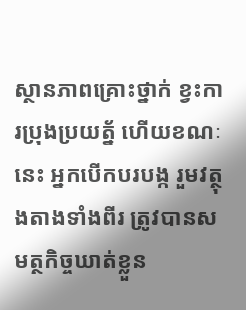ស្ថានភាពគ្រោះថ្នាក់ ខ្វះការប្រុងប្រយត្ន័ ហើយខណៈនេះ អ្នកបើកបរបង្ក រួមវត្ថុងតាងទាំងពីរ ត្រូវបានសមត្ថកិច្ចឃាត់ខ្លួន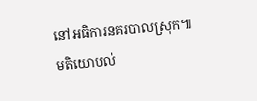នៅអធិការនគរបាលស្រុក៕
មតិយោបល់